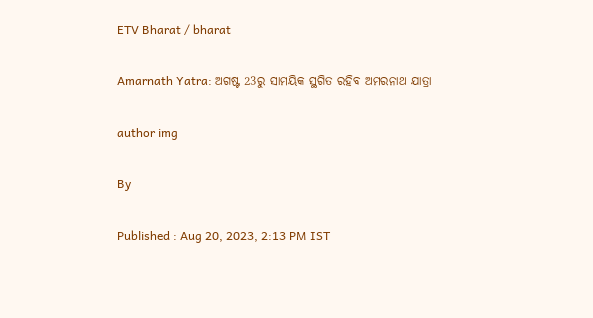ETV Bharat / bharat

Amarnath Yatra: ଅଗଷ୍ଟ 23ରୁ ସାମୟିକ ସ୍ଥଗିତ ରହିବ ଅମରନାଥ ଯାତ୍ରା

author img

By

Published : Aug 20, 2023, 2:13 PM IST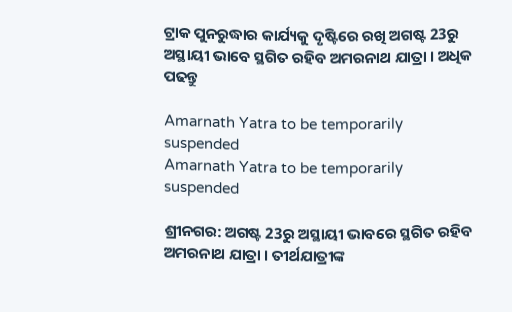ଟ୍ରାକ ପୁନରୁଦ୍ଧାର କାର୍ଯ୍ୟକୁ ଦୃଷ୍ଟିରେ ରଖି ଅଗଷ୍ଟ 23ରୁ ଅସ୍ଥାୟୀ ଭାବେ ସ୍ଥଗିତ ରହିବ ଅମରନାଥ ଯାତ୍ରା । ଅଧିକ ପଢନ୍ତୁ

Amarnath Yatra to be temporarily suspended
Amarnath Yatra to be temporarily suspended

ଶ୍ରୀନଗର: ଅଗଷ୍ଟ 23ରୁ ଅସ୍ଥାୟୀ ଭାବରେ ସ୍ଥଗିତ ରହିବ ଅମରନାଥ ଯାତ୍ରା । ତୀର୍ଥଯାତ୍ରୀଙ୍କ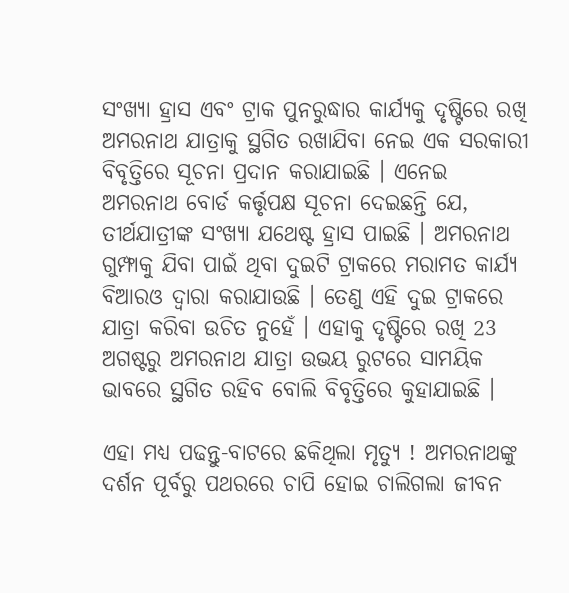ସଂଖ୍ୟା ହ୍ରାସ ଏବଂ ଟ୍ରାକ ପୁନରୁଦ୍ଧାର କାର୍ଯ୍ୟକୁ ଦୃଷ୍ଟିରେ ରଖି ଅମରନାଥ ଯାତ୍ରାକୁ ସ୍ଥଗିତ ରଖାଯିବା ନେଇ ଏକ ସରକାରୀ ବିବୃତ୍ତିରେ ସୂଚନା ପ୍ରଦାନ କରାଯାଇଛି । ଏନେଇ ଅମରନାଥ ବୋର୍ଡ କର୍ତ୍ତୃପକ୍ଷ ସୂଚନା ଦେଇଛନ୍ତି ଯେ, ତୀର୍ଥଯାତ୍ରୀଙ୍କ ସଂଖ୍ୟା ଯଥେଷ୍ଟ ହ୍ରାସ ପାଇଛି । ଅମରନାଥ ଗୁମ୍ଫାକୁ ଯିବା ପାଇଁ ଥିବା ଦୁଇଟି ଟ୍ରାକରେ ମରାମତ କାର୍ଯ୍ୟ ବିଆରଓ ଦ୍ବାରା କରାଯାଉଛି । ତେଣୁ ଏହି ଦୁଇ ଟ୍ରାକରେ ଯାତ୍ରା କରିବା ଉଚିତ ନୁହେଁ । ଏହାକୁ ଦୃଷ୍ଟିରେ ରଖି 23 ଅଗଷ୍ଟରୁ ଅମରନାଥ ଯାତ୍ରା ଉଭୟ ରୁଟରେ ସାମୟିକ ଭାବରେ ସ୍ଥଗିତ ରହିବ ବୋଲି ବିବୃତ୍ତିରେ କୁହାଯାଇଛି ।

ଏହା ମଧ୍ୟ ପଢନ୍ତୁ-ବାଟରେ ଛକିଥିଲା ମୃତ୍ୟୁ ! ଅମରନାଥଙ୍କୁ ଦର୍ଶନ ପୂର୍ବରୁ ପଥରରେ ଚାପି ହୋଇ ଚାଲିଗଲା ଜୀବନ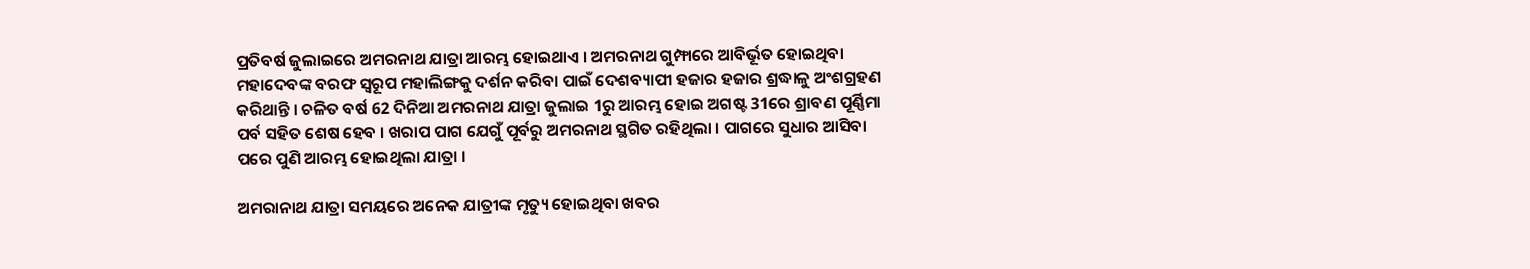ପ୍ରତିବର୍ଷ ଜୁଲାଇରେ ଅମରନାଥ ଯାତ୍ରା ଆରମ୍ଭ ହୋଇଥାଏ । ଅମରନାଥ ଗୁମ୍ଫାରେ ଆବିର୍ଭୂତ ହୋଇଥିବା ମହାଦେବଙ୍କ ବରଫ ସ୍ବରୂପ ମହାଲିଙ୍ଗକୁ ଦର୍ଶନ କରିବା ପାଇଁ ଦେଶବ୍ୟାପୀ ହଜାର ହଜାର ଶ୍ରଦ୍ଧାଳୁ ଅଂଶଗ୍ରହଣ କରିଥାନ୍ତି । ଚଳିତ ବର୍ଷ 62 ଦିନିଆ ଅମରନାଥ ଯାତ୍ରା ଜୁଲାଇ 1ରୁ ଆରମ୍ଭ ହୋଇ ଅଗଷ୍ଟ 31ରେ ଶ୍ରାବଣ ପୂର୍ଣ୍ଣିମା ପର୍ବ ସହିତ ଶେଷ ହେବ । ଖରାପ ପାଗ ଯେଗୁଁ ପୂର୍ବରୁ ଅମରନାଥ ସ୍ଥଗିତ ରହିଥିଲା । ପାଗରେ ସୁଧାର ଆସିବା ପରେ ପୁଣି ଆରମ୍ଭ ହୋଇଥିଲା ଯାତ୍ରା ।

ଅମରାନାଥ ଯାତ୍ରା ସମୟରେ ଅନେକ ଯାତ୍ରୀଙ୍କ ମୃତ୍ୟୁ ହୋଇଥିବା ଖବର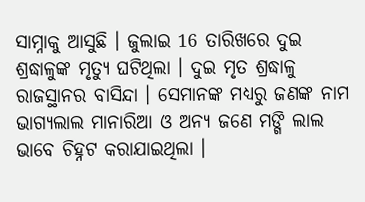ସାମ୍ନାକୁ ଆସୁଛି । ଜୁଲାଇ 16 ତାରିଖରେ ଦୁଇ ଶ୍ରଦ୍ଧାଳୁଙ୍କ ମୃତ୍ୟୁ ଘଟିଥିଲା । ଦୁଇ ମୃତ ଶ୍ରଦ୍ଧାଳୁ ରାଜସ୍ଥାନର ବାସିନ୍ଦା । ସେମାନଙ୍କ ମଧ୍ୟରୁ ଜଣଙ୍କ ନାମ ଭାଗ୍ୟଲାଲ ମାନାରିଆ ଓ ଅନ୍ୟ ଜଣେ ମଙ୍ଗି ଲାଲ ଭାବେ ଚିହ୍ନଟ କରାଯାଇଥିଲା ।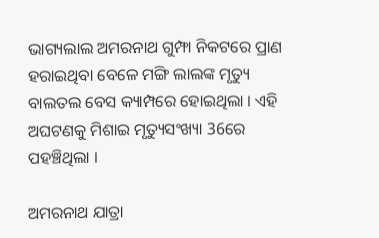ଭାଗ୍ୟଲାଲ ଅମରନାଥ ଗୁମ୍ଫା ନିକଟରେ ପ୍ରାଣ ହରାଇଥିବା ବେଳେ ମଙ୍ଗି ଲାଲଙ୍କ ମୃତ୍ୟୁ ବାଲତଲ ବେସ କ୍ୟାମ୍ପରେ ହୋଇଥିଲା । ଏହି ଅଘଟଣକୁ ମିଶାଇ ମୃତ୍ୟୁସଂଖ୍ୟା 36ରେ ପହଞ୍ଚିଥିଲା ।

ଅମରନାଥ ଯାତ୍ରା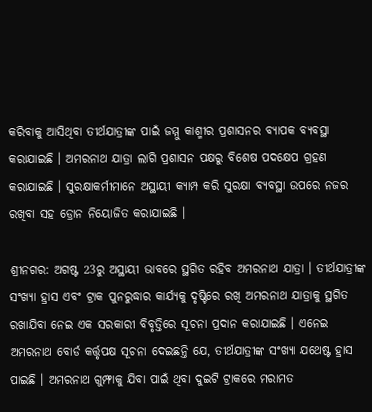କରିବାକୁ ଆସିଥିବା ତୀର୍ଥଯାତ୍ରୀଙ୍କ ପାଇଁ ଜମ୍ମୁ କାଶ୍ମୀର ପ୍ରଶାସନର ବ୍ୟାପକ ବ୍ୟବସ୍ଥା କରାଯାଇଛି । ଅମରନାଥ ଯାତ୍ରା ଲାଗି ପ୍ରଶାସନ ପକ୍ଷରୁ ବିଶେଷ ପଦକ୍ଷେପ ଗ୍ରହଣ କରାଯାଇଛି । ସୁରକ୍ଷାକର୍ମୀମାନେ ଅସ୍ଥାୟୀ କ୍ୟାମ୍ପ କରି ସୁରକ୍ଷା ବ୍ୟବସ୍ଥା ଉପରେ ନଜର ରଖିବା ସହ ଡ୍ରୋନ ନିୟୋଜିତ କରାଯାଇଛି ।

ଶ୍ରୀନଗର: ଅଗଷ୍ଟ 23ରୁ ଅସ୍ଥାୟୀ ଭାବରେ ସ୍ଥଗିତ ରହିବ ଅମରନାଥ ଯାତ୍ରା । ତୀର୍ଥଯାତ୍ରୀଙ୍କ ସଂଖ୍ୟା ହ୍ରାସ ଏବଂ ଟ୍ରାକ ପୁନରୁଦ୍ଧାର କାର୍ଯ୍ୟକୁ ଦୃଷ୍ଟିରେ ରଖି ଅମରନାଥ ଯାତ୍ରାକୁ ସ୍ଥଗିତ ରଖାଯିବା ନେଇ ଏକ ସରକାରୀ ବିବୃତ୍ତିରେ ସୂଚନା ପ୍ରଦାନ କରାଯାଇଛି । ଏନେଇ ଅମରନାଥ ବୋର୍ଡ କର୍ତ୍ତୃପକ୍ଷ ସୂଚନା ଦେଇଛନ୍ତି ଯେ, ତୀର୍ଥଯାତ୍ରୀଙ୍କ ସଂଖ୍ୟା ଯଥେଷ୍ଟ ହ୍ରାସ ପାଇଛି । ଅମରନାଥ ଗୁମ୍ଫାକୁ ଯିବା ପାଇଁ ଥିବା ଦୁଇଟି ଟ୍ରାକରେ ମରାମତ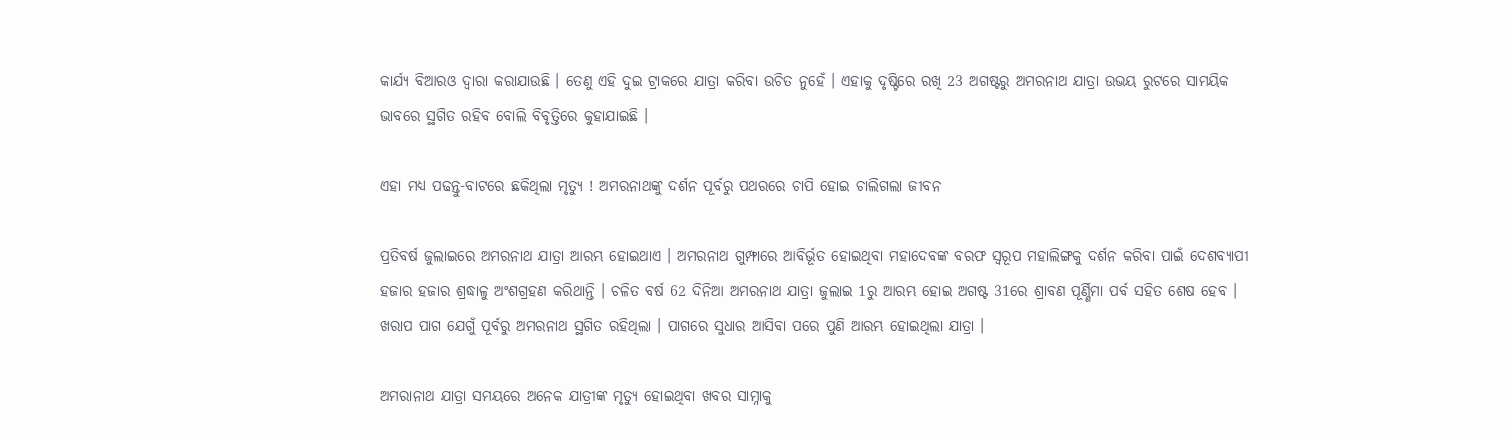କାର୍ଯ୍ୟ ବିଆରଓ ଦ୍ବାରା କରାଯାଉଛି । ତେଣୁ ଏହି ଦୁଇ ଟ୍ରାକରେ ଯାତ୍ରା କରିବା ଉଚିତ ନୁହେଁ । ଏହାକୁ ଦୃଷ୍ଟିରେ ରଖି 23 ଅଗଷ୍ଟରୁ ଅମରନାଥ ଯାତ୍ରା ଉଭୟ ରୁଟରେ ସାମୟିକ ଭାବରେ ସ୍ଥଗିତ ରହିବ ବୋଲି ବିବୃତ୍ତିରେ କୁହାଯାଇଛି ।

ଏହା ମଧ୍ୟ ପଢନ୍ତୁ-ବାଟରେ ଛକିଥିଲା ମୃତ୍ୟୁ ! ଅମରନାଥଙ୍କୁ ଦର୍ଶନ ପୂର୍ବରୁ ପଥରରେ ଚାପି ହୋଇ ଚାଲିଗଲା ଜୀବନ

ପ୍ରତିବର୍ଷ ଜୁଲାଇରେ ଅମରନାଥ ଯାତ୍ରା ଆରମ୍ଭ ହୋଇଥାଏ । ଅମରନାଥ ଗୁମ୍ଫାରେ ଆବିର୍ଭୂତ ହୋଇଥିବା ମହାଦେବଙ୍କ ବରଫ ସ୍ବରୂପ ମହାଲିଙ୍ଗକୁ ଦର୍ଶନ କରିବା ପାଇଁ ଦେଶବ୍ୟାପୀ ହଜାର ହଜାର ଶ୍ରଦ୍ଧାଳୁ ଅଂଶଗ୍ରହଣ କରିଥାନ୍ତି । ଚଳିତ ବର୍ଷ 62 ଦିନିଆ ଅମରନାଥ ଯାତ୍ରା ଜୁଲାଇ 1ରୁ ଆରମ୍ଭ ହୋଇ ଅଗଷ୍ଟ 31ରେ ଶ୍ରାବଣ ପୂର୍ଣ୍ଣିମା ପର୍ବ ସହିତ ଶେଷ ହେବ । ଖରାପ ପାଗ ଯେଗୁଁ ପୂର୍ବରୁ ଅମରନାଥ ସ୍ଥଗିତ ରହିଥିଲା । ପାଗରେ ସୁଧାର ଆସିବା ପରେ ପୁଣି ଆରମ୍ଭ ହୋଇଥିଲା ଯାତ୍ରା ।

ଅମରାନାଥ ଯାତ୍ରା ସମୟରେ ଅନେକ ଯାତ୍ରୀଙ୍କ ମୃତ୍ୟୁ ହୋଇଥିବା ଖବର ସାମ୍ନାକୁ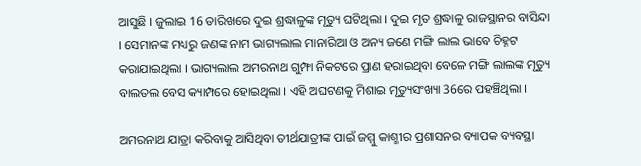ଆସୁଛି । ଜୁଲାଇ 16 ତାରିଖରେ ଦୁଇ ଶ୍ରଦ୍ଧାଳୁଙ୍କ ମୃତ୍ୟୁ ଘଟିଥିଲା । ଦୁଇ ମୃତ ଶ୍ରଦ୍ଧାଳୁ ରାଜସ୍ଥାନର ବାସିନ୍ଦା । ସେମାନଙ୍କ ମଧ୍ୟରୁ ଜଣଙ୍କ ନାମ ଭାଗ୍ୟଲାଲ ମାନାରିଆ ଓ ଅନ୍ୟ ଜଣେ ମଙ୍ଗି ଲାଲ ଭାବେ ଚିହ୍ନଟ କରାଯାଇଥିଲା । ଭାଗ୍ୟଲାଲ ଅମରନାଥ ଗୁମ୍ଫା ନିକଟରେ ପ୍ରାଣ ହରାଇଥିବା ବେଳେ ମଙ୍ଗି ଲାଲଙ୍କ ମୃତ୍ୟୁ ବାଲତଲ ବେସ କ୍ୟାମ୍ପରେ ହୋଇଥିଲା । ଏହି ଅଘଟଣକୁ ମିଶାଇ ମୃତ୍ୟୁସଂଖ୍ୟା 36ରେ ପହଞ୍ଚିଥିଲା ।

ଅମରନାଥ ଯାତ୍ରା କରିବାକୁ ଆସିଥିବା ତୀର୍ଥଯାତ୍ରୀଙ୍କ ପାଇଁ ଜମ୍ମୁ କାଶ୍ମୀର ପ୍ରଶାସନର ବ୍ୟାପକ ବ୍ୟବସ୍ଥା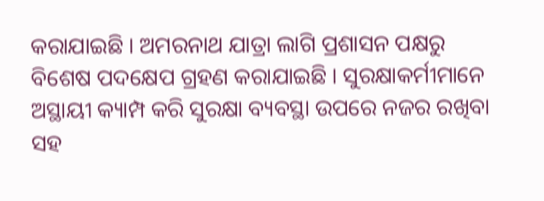କରାଯାଇଛି । ଅମରନାଥ ଯାତ୍ରା ଲାଗି ପ୍ରଶାସନ ପକ୍ଷରୁ ବିଶେଷ ପଦକ୍ଷେପ ଗ୍ରହଣ କରାଯାଇଛି । ସୁରକ୍ଷାକର୍ମୀମାନେ ଅସ୍ଥାୟୀ କ୍ୟାମ୍ପ କରି ସୁରକ୍ଷା ବ୍ୟବସ୍ଥା ଉପରେ ନଜର ରଖିବା ସହ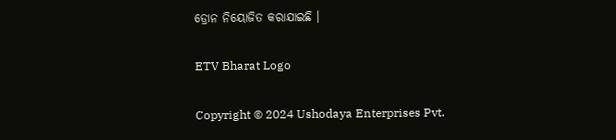ଡ୍ରୋନ ନିୟୋଜିତ କରାଯାଇଛି ।

ETV Bharat Logo

Copyright © 2024 Ushodaya Enterprises Pvt.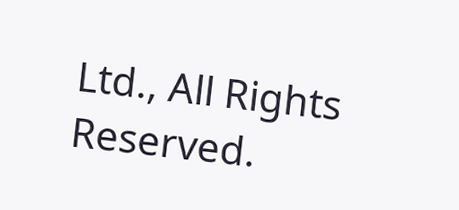Ltd., All Rights Reserved.